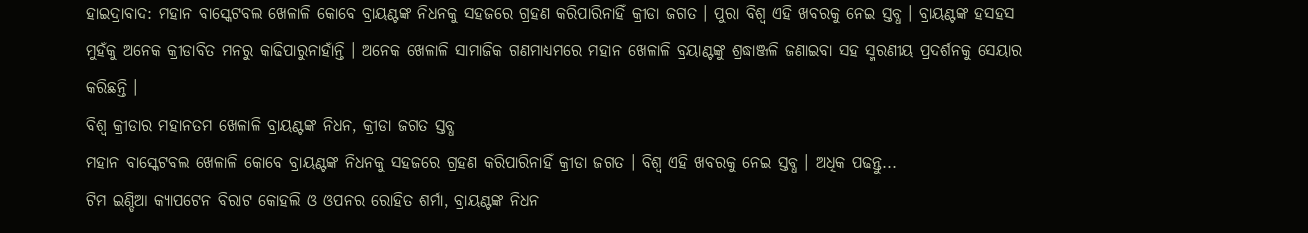ହାଇଦ୍ରାବାଦ: ମହାନ ବାସ୍କେଟବଲ ଖେଳାଳି କୋବେ ବ୍ରାୟଣ୍ଟଙ୍କ ନିଧନକୁ ସହଜରେ ଗ୍ରହଣ କରିପାରିନାହିଁ କ୍ରୀଡା ଜଗତ । ପୁରା ବିଶ୍ବ ଏହି ଖବରକୁ ନେଇ ସ୍ତବ୍ଧ । ବ୍ରାୟଣ୍ଟଙ୍କ ହସହସ ମୁହଁକୁ ଅନେକ କ୍ରୀଡାବିତ ମନରୁ କାଢିପାରୁନାହାଁନ୍ତି । ଅନେକ ଖେଳାଳି ସାମାଜିକ ଗଣମାଧ୍ୟମରେ ମହାନ ଖେଳାଳି ବ୍ରୟାଣ୍ଟଙ୍କୁ ଶ୍ରଦ୍ଧାଞ୍ଜଳି ଜଣାଇବା ସହ ସ୍ମରଣୀୟ ପ୍ରଦର୍ଶନକୁ ସେୟାର କରିଛନ୍ତି ।
ବିଶ୍ବ କ୍ରୀଡାର ମହାନତମ ଖେଳାଳି ବ୍ରାୟଣ୍ଟଙ୍କ ନିଧନ, କ୍ରୀଡା ଜଗତ ସ୍ତବ୍ଧ
ମହାନ ବାସ୍କେଟବଲ ଖେଳାଳି କୋବେ ବ୍ରାୟଣ୍ଟଙ୍କ ନିଧନକୁ ସହଜରେ ଗ୍ରହଣ କରିପାରିନାହିଁ କ୍ରୀଡା ଜଗତ । ବିଶ୍ବ ଏହି ଖବରକୁ ନେଇ ସ୍ତବ୍ଧ । ଅଧିକ ପଢନ୍ତୁ...
ଟିମ ଇଣ୍ଡିଆ କ୍ୟାପଟେନ ବିରାଟ କୋହଲି ଓ ଓପନର ରୋହିତ ଶର୍ମା, ବ୍ରାୟଣ୍ଟଙ୍କ ନିଧନ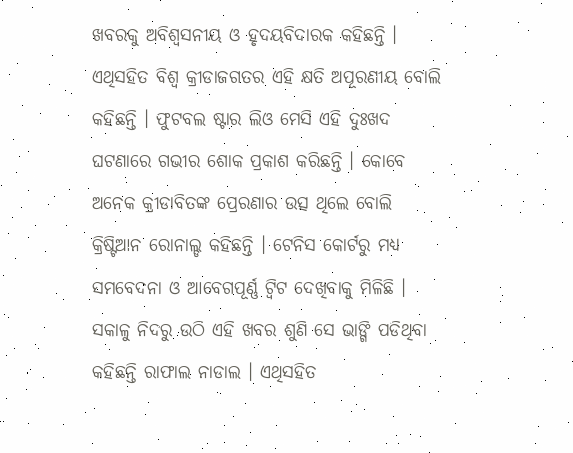ଖବରକୁ ଅବିଶ୍ବସନୀୟ ଓ ହୃଦୟବିଦାରକ କହିଛନ୍ତି । ଏଥିସହିତ ବିଶ୍ବ କ୍ରୀଡାଜଗତର ଏହି କ୍ଷତି ଅପୂରଣୀୟ ବୋଲି କହିଛନ୍ତି । ଫୁଟବଲ ଷ୍ଟାର ଲିଓ ମେସି ଏହି ଦୁଃଖଦ ଘଟଣାରେ ଗଭୀର ଶୋକ ପ୍ରକାଶ କରିଛନ୍ତି । କୋବେ ଅନେକ କ୍ରୀଡାବିତଙ୍କ ପ୍ରେରଣାର ଉତ୍ସ ଥିଲେ ବୋଲି କ୍ରିଷ୍ଟିଆନ ରୋନାଲ୍ଡ କହିଛନ୍ତି । ଟେନିସ କୋର୍ଟରୁ ମଧ୍ୟ ସମବେଦନା ଓ ଆବେଗପୂର୍ଣ୍ଣ ଟ୍ବିଟ ଦେଖିବାକୁ ମିଳିଛି । ସକାଳୁ ନିଦରୁ ଉଠି ଏହି ଖବର ଶୁଣି ସେ ଭାଙ୍ଗି ପଡିଥିବା କହିଛନ୍ତି ରାଫାଲ ନାଡାଲ । ଏଥିସହିତ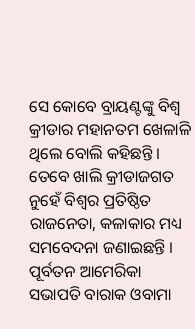ସେ କୋବେ ବ୍ରାୟଣ୍ଟଙ୍କୁ ବିଶ୍ବ କ୍ରୀଡାର ମହାନତମ ଖେଳାଳି ଥିଲେ ବୋଲି କହିଛନ୍ତି ।
ତେବେ ଖାଲି କ୍ରୀଡାଜଗତ ନୁହେଁ ବିଶ୍ବର ପ୍ରତିଷ୍ଠିତ ରାଜନେତା, କଳାକାର ମଧ୍ୟ ସମବେଦନା ଜଣାଇଛନ୍ତି । ପୂର୍ବତନ ଆମେରିକା ସଭାପତି ବାରାକ ଓବାମା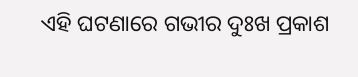ଏହି ଘଟଣାରେ ଗଭୀର ଦୁଃଖ ପ୍ରକାଶ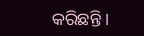କରିଛନ୍ତି ।